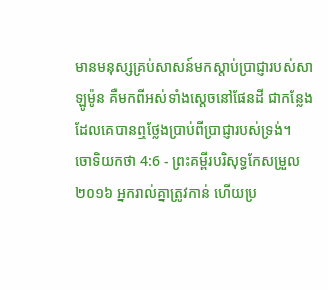មានមនុស្សគ្រប់សាសន៍មកស្តាប់ប្រាជ្ញារបស់សាឡូម៉ូន គឺមកពីអស់ទាំងស្តេចនៅផែនដី ជាកន្លែងដែលគេបានឮថ្លែងប្រាប់ពីប្រាជ្ញារបស់ទ្រង់។
ចោទិយកថា 4:6 - ព្រះគម្ពីរបរិសុទ្ធកែសម្រួល ២០១៦ អ្នករាល់គ្នាត្រូវកាន់ ហើយប្រ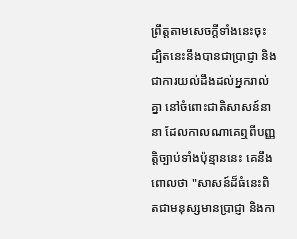ព្រឹត្តតាមសេចក្ដីទាំងនេះចុះ ដ្បិតនេះនឹងបានជាប្រាជ្ញា និងជាការយល់ដឹងដល់អ្នករាល់គ្នា នៅចំពោះជាតិសាសន៍នានា ដែលកាលណាគេឮពីបញ្ញត្តិច្បាប់ទាំងប៉ុន្មាននេះ គេនឹងពោលថា "សាសន៍ដ៏ធំនេះពិតជាមនុស្សមានប្រាជ្ញា និងកា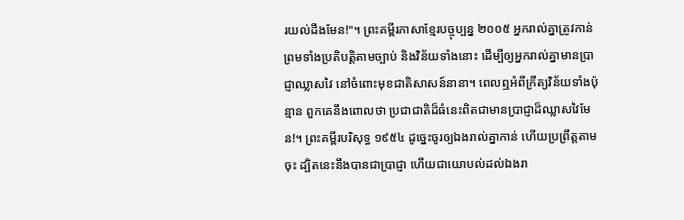រយល់ដឹងមែន!"។ ព្រះគម្ពីរភាសាខ្មែរបច្ចុប្បន្ន ២០០៥ អ្នករាល់គ្នាត្រូវកាន់ ព្រមទាំងប្រតិបត្តិតាមច្បាប់ និងវិន័យទាំងនោះ ដើម្បីឲ្យអ្នករាល់គ្នាមានប្រាជ្ញាឈ្លាសវៃ នៅចំពោះមុខជាតិសាសន៍នានា។ ពេលឮអំពីក្រឹត្យវិន័យទាំងប៉ុន្មាន ពួកគេនឹងពោលថា ប្រជាជាតិដ៏ធំនេះពិតជាមានប្រាជ្ញាដ៏ឈ្លាសវៃមែន!។ ព្រះគម្ពីរបរិសុទ្ធ ១៩៥៤ ដូច្នេះចូរឲ្យឯងរាល់គ្នាកាន់ ហើយប្រព្រឹត្តតាមចុះ ដ្បិតនេះនឹងបានជាប្រាជ្ញា ហើយជាយោបល់ដល់ឯងរា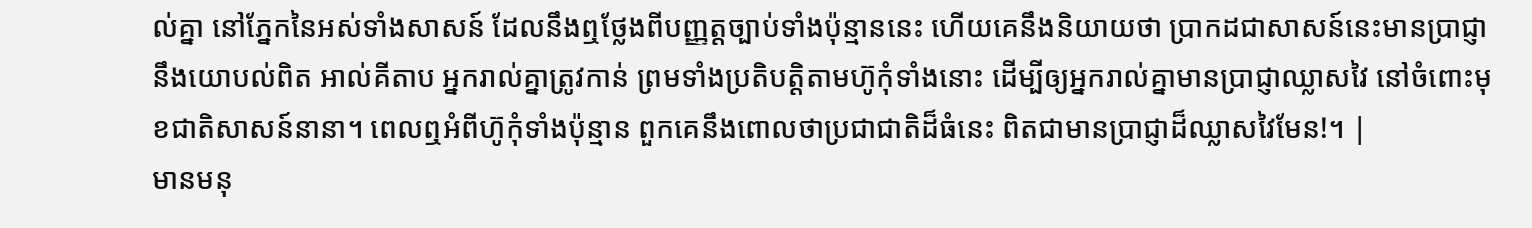ល់គ្នា នៅភ្នែកនៃអស់ទាំងសាសន៍ ដែលនឹងឮថ្លែងពីបញ្ញត្តច្បាប់ទាំងប៉ុន្មាននេះ ហើយគេនឹងនិយាយថា ប្រាកដជាសាសន៍នេះមានប្រាជ្ញា នឹងយោបល់ពិត អាល់គីតាប អ្នករាល់គ្នាត្រូវកាន់ ព្រមទាំងប្រតិបត្តិតាមហ៊ូកុំទាំងនោះ ដើម្បីឲ្យអ្នករាល់គ្នាមានប្រាជ្ញាឈ្លាសវៃ នៅចំពោះមុខជាតិសាសន៍នានា។ ពេលឮអំពីហ៊ូកុំទាំងប៉ុន្មាន ពួកគេនឹងពោលថាប្រជាជាតិដ៏ធំនេះ ពិតជាមានប្រាជ្ញាដ៏ឈ្លាសវៃមែន!។ |
មានមនុ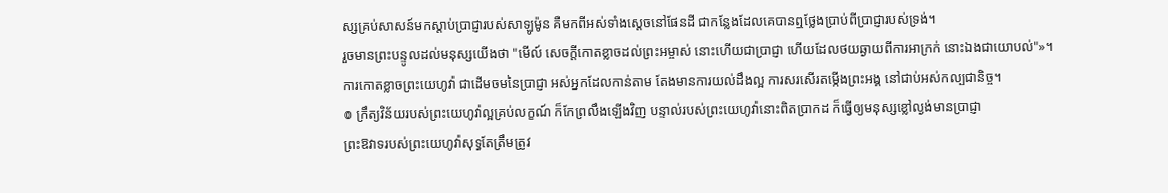ស្សគ្រប់សាសន៍មកស្តាប់ប្រាជ្ញារបស់សាឡូម៉ូន គឺមកពីអស់ទាំងស្តេចនៅផែនដី ជាកន្លែងដែលគេបានឮថ្លែងប្រាប់ពីប្រាជ្ញារបស់ទ្រង់។
រួចមានព្រះបន្ទូលដល់មនុស្សយើងថា "មើល៍ សេចក្ដីកោតខ្លាចដល់ព្រះអម្ចាស់ នោះហើយជាប្រាជ្ញា ហើយដែលថយឆ្ងាយពីការអាក្រក់ នោះឯងជាយោបល់"»។
ការកោតខ្លាចព្រះយេហូវ៉ា ជាដើមចមនៃប្រាជ្ញា អស់អ្នកដែលកាន់តាម តែងមានការយល់ដឹងល្អ ការសរសើរតម្កើងព្រះអង្គ នៅជាប់អស់កល្បជានិច្ច។
៙ ក្រឹត្យវិន័យរបស់ព្រះយេហូវ៉ាល្អគ្រប់លក្ខណ៍ ក៏កែព្រលឹងឡើងវិញ បន្ទាល់របស់ព្រះយេហូវ៉ានោះពិតប្រាកដ ក៏ធ្វើឲ្យមនុស្សខ្លៅល្ងង់មានប្រាជ្ញា
ព្រះឱវាទរបស់ព្រះយេហូវ៉ាសុទ្ធតែត្រឹមត្រូវ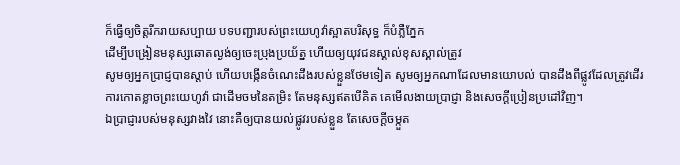ក៏ធ្វើឲ្យចិត្តរីករាយសប្បាយ បទបញ្ជារបស់ព្រះយេហូវ៉ាស្អាតបរិសុទ្ធ ក៏បំភ្លឺភ្នែក
ដើម្បីបង្រៀនមនុស្សឆោតល្ងង់ឲ្យចេះប្រុងប្រយ័ត្ន ហើយឲ្យយុវជនស្គាល់ខុសស្គាល់ត្រូវ
សូមឲ្យអ្នកប្រាជ្ញបានស្តាប់ ហើយបង្កើនចំណេះដឹងរបស់ខ្លួនថែមទៀត សូមឲ្យអ្នកណាដែលមានយោបល់ បានដឹងពីផ្លូវដែលត្រូវដើរ
ការកោតខ្លាចព្រះយេហូវ៉ា ជាដើមចមនៃតម្រិះ តែមនុស្សឥតបើគិត គេមើលងាយប្រាជ្ញា និងសេចក្ដីប្រៀនប្រដៅវិញ។
ឯប្រាជ្ញារបស់មនុស្សវាងវៃ នោះគឺឲ្យបានយល់ផ្លូវរបស់ខ្លួន តែសេចក្ដីចម្កួត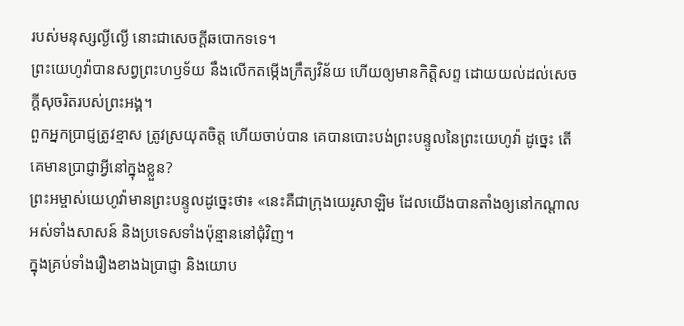របស់មនុស្សល្ងីល្ងើ នោះជាសេចក្ដីឆបោកទទេ។
ព្រះយេហូវ៉ាបានសព្វព្រះហឫទ័យ នឹងលើកតម្កើងក្រឹត្យវិន័យ ហើយឲ្យមានកិត្តិសព្ទ ដោយយល់ដល់សេចក្ដីសុចរិតរបស់ព្រះអង្គ។
ពួកអ្នកប្រាជ្ញត្រូវខ្មាស ត្រូវស្រយុតចិត្ត ហើយចាប់បាន គេបានបោះបង់ព្រះបន្ទូលនៃព្រះយេហូវ៉ា ដូច្នេះ តើគេមានប្រាជ្ញាអ្វីនៅក្នុងខ្លួន?
ព្រះអម្ចាស់យេហូវ៉ាមានព្រះបន្ទូលដូច្នេះថា៖ «នេះគឺជាក្រុងយេរូសាឡិម ដែលយើងបានតាំងឲ្យនៅកណ្ដាលអស់ទាំងសាសន៍ និងប្រទេសទាំងប៉ុន្មាននៅជុំវិញ។
ក្នុងគ្រប់ទាំងរឿងខាងឯប្រាជ្ញា និងយោប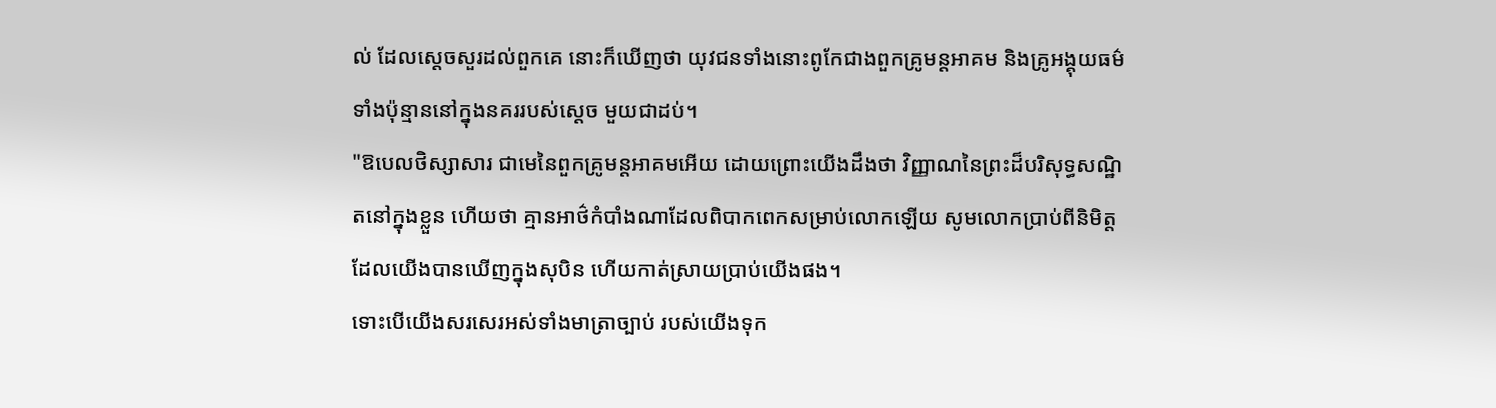ល់ ដែលស្ដេចសួរដល់ពួកគេ នោះក៏ឃើញថា យុវជនទាំងនោះពូកែជាងពួកគ្រូមន្តអាគម និងគ្រូអង្គុយធម៌ទាំងប៉ុន្មាននៅក្នុងនគររបស់ស្ដេច មួយជាដប់។
"ឱបេលថិស្សាសារ ជាមេនៃពួកគ្រូមន្តអាគមអើយ ដោយព្រោះយើងដឹងថា វិញ្ញាណនៃព្រះដ៏បរិសុទ្ធសណ្ឋិតនៅក្នុងខ្លួន ហើយថា គ្មានអាថ៌កំបាំងណាដែលពិបាកពេកសម្រាប់លោកឡើយ សូមលោកប្រាប់ពីនិមិត្តដែលយើងបានឃើញក្នុងសុបិន ហើយកាត់ស្រាយប្រាប់យើងផង។
ទោះបើយើងសរសេរអស់ទាំងមាត្រាច្បាប់ របស់យើងទុក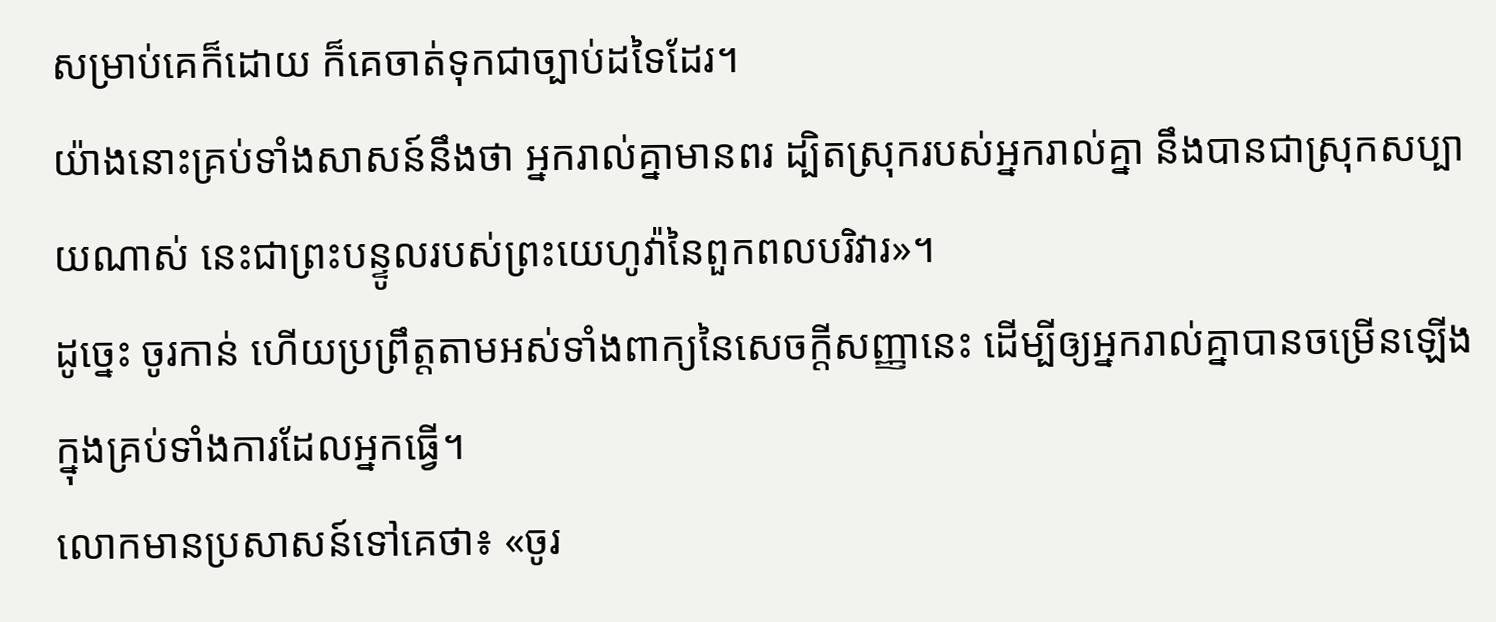សម្រាប់គេក៏ដោយ ក៏គេចាត់ទុកជាច្បាប់ដទៃដែរ។
យ៉ាងនោះគ្រប់ទាំងសាសន៍នឹងថា អ្នករាល់គ្នាមានពរ ដ្បិតស្រុករបស់អ្នករាល់គ្នា នឹងបានជាស្រុកសប្បាយណាស់ នេះជាព្រះបន្ទូលរបស់ព្រះយេហូវ៉ានៃពួកពលបរិវារ»។
ដូច្នេះ ចូរកាន់ ហើយប្រព្រឹត្តតាមអស់ទាំងពាក្យនៃសេចក្ដីសញ្ញានេះ ដើម្បីឲ្យអ្នករាល់គ្នាបានចម្រើនឡើង ក្នុងគ្រប់ទាំងការដែលអ្នកធ្វើ។
លោកមានប្រសាសន៍ទៅគេថា៖ «ចូរ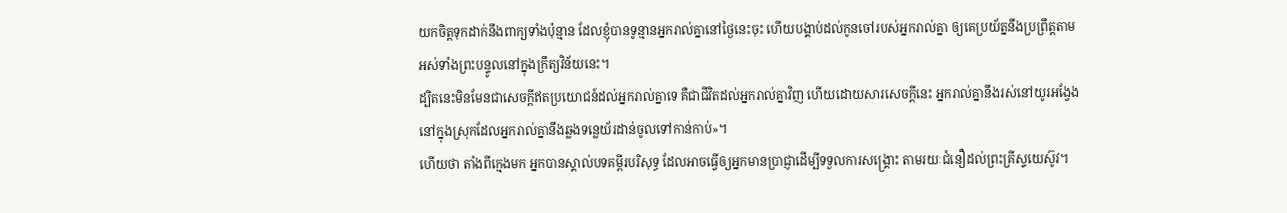យកចិត្តទុកដាក់នឹងពាក្យទាំងប៉ុន្មាន ដែលខ្ញុំបានទូន្មានអ្នករាល់គ្នានៅថ្ងៃនេះចុះ ហើយបង្គាប់ដល់កូនចៅរបស់អ្នករាល់គ្នា ឲ្យគេប្រយ័ត្ននឹងប្រព្រឹត្តតាមអស់ទាំងព្រះបន្ទូលនៅក្នុងក្រឹត្យវិន័យនេះ។
ដ្បិតនេះមិនមែនជាសេចក្ដីឥតប្រយោជន៍ដល់អ្នករាល់គ្នាទេ គឺជាជីវិតដល់អ្នករាល់គ្នាវិញ ហើយដោយសារសេចក្ដីនេះ អ្នករាល់គ្នានឹងរស់នៅយូរអង្វែង នៅក្នុងស្រុកដែលអ្នករាល់គ្នានឹងឆ្លងទន្លេយ័រដាន់ចូលទៅកាន់កាប់»។
ហើយថា តាំងពីក្មេងមក អ្នកបានស្គាល់បទគម្ពីរបរិសុទ្ធ ដែលអាចធ្វើឲ្យអ្នកមានប្រាជ្ញាដើម្បីទទួលការសង្គ្រោះ តាមរយៈជំនឿដល់ព្រះគ្រីស្ទយេស៊ូវ។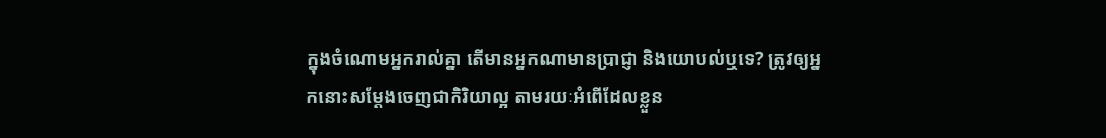ក្នុងចំណោមអ្នករាល់គ្នា តើមានអ្នកណាមានប្រាជ្ញា និងយោបល់ឬទេ? ត្រូវឲ្យអ្នកនោះសម្តែងចេញជាកិរិយាល្អ តាមរយៈអំពើដែលខ្លួន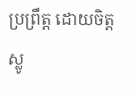ប្រព្រឹត្ត ដោយចិត្តស្លូ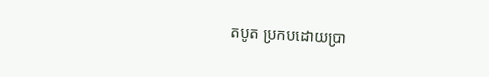តបូត ប្រកបដោយប្រា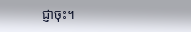ជ្ញាចុះ។